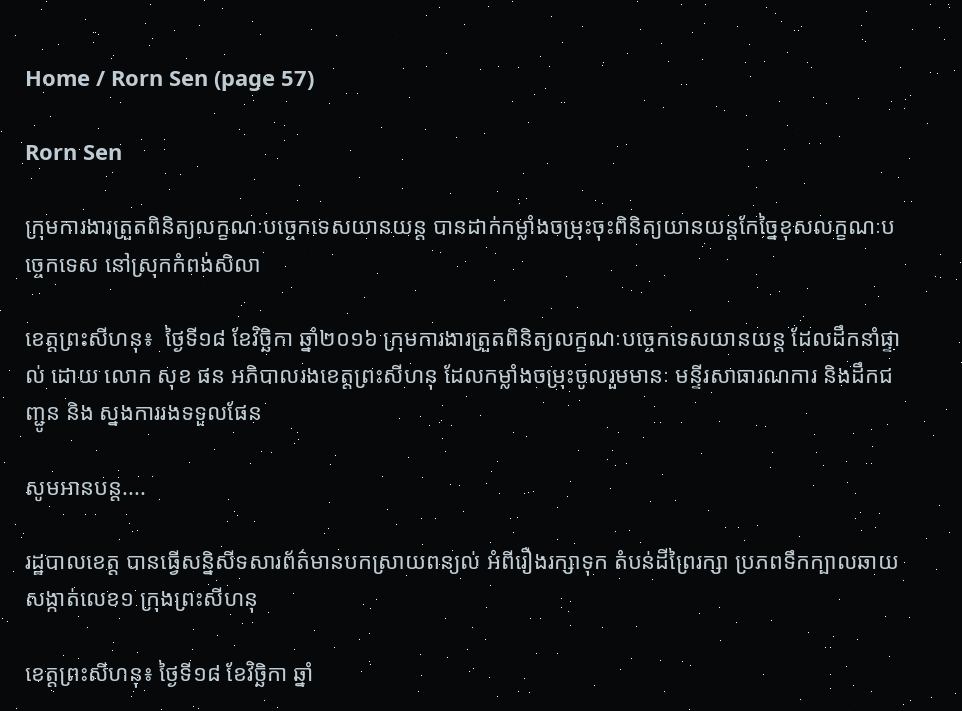Home / Rorn Sen (page 57)

Rorn Sen

ក្រុមការងារត្រួតពិនិត្យលក្ខណៈបច្ចេកទេសយានយន្ត បានដាក់កម្លាំងចម្រុះចុះពិនិត្យយានយន្តកែច្នៃខុសលក្ខណៈបច្ចេកទេស នៅស្រុកកំពង់សិលា

ខេត្តព្រះសីហនុ៖  ថ្ងៃទី១៨ ខែវិចិ្ឆកា ឆ្នាំ២០១៦ ក្រុមការងារត្រួតពិនិត្យលក្ខណៈបច្ចេកទេសយានយន្ត ដែលដឹកនាំផ្ទាល់ ដោយ លោក សុខ ផន អភិបាលរងខេត្តព្រះសីហនុ ដែលកម្លាំងចម្រុះចូលរួមមានៈ មន្ទីរសាធារណការ និងដឹកជញ្ជូន និង ស្នងការរងទទួលផែន

សូមអានបន្ត....

រដ្ឋបាលខេត្ត បានធ្វើសន្និសីទសារព័ត៌មានបកស្រាយពន្យល់ អំពីរឿងរក្សាទុក តំបន់ដីព្រៃរក្សា ប្រភពទឹកក្បាលឆាយ សង្កាត់លេខ១ ក្រុងព្រះសីហនុ

ខេត្តព្រះសីហនុ៖ ថ្ងៃទី១៨ ខែវិចិ្ឆកា ឆ្នាំ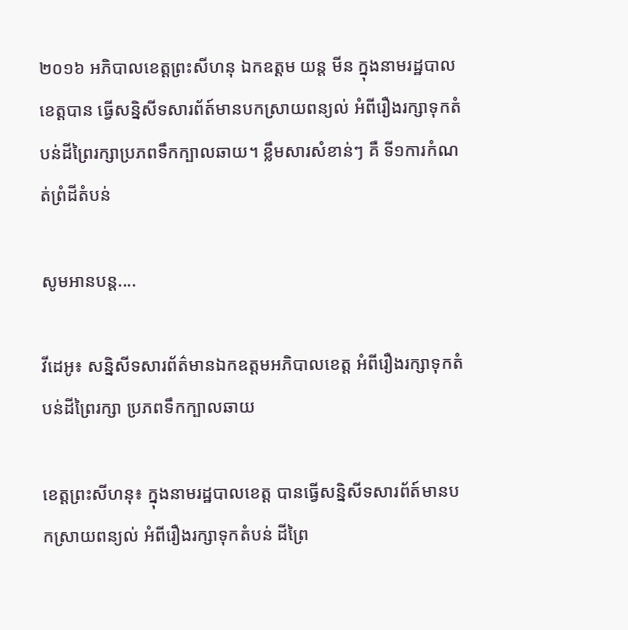២០១៦ អភិបាលខេត្តព្រះសីហនុ ឯកឧត្តម យន្ត មីន ក្នុងនាមរដ្ឋបាលខេត្តបាន ធ្វេីសន្និសីទសារព័ត៍មានបកស្រាយពន្យល់ អំពីរឿងរក្សាទុកតំបន់ដីព្រៃរក្សាប្រភពទឹកក្បាលឆាយ។ ខ្លឹមសារសំខាន់ៗ គឺ ទី១ការកំណត់ព្រំដីតំបន់

សូមអានបន្ត....

វីដេអូ៖ សន្និសីទសារព័ត៌មានឯកឧត្តមអភិបាលខេត្ត អំពីរឿងរក្សាទុកតំបន់ដីព្រៃរក្សា ប្រភពទឹកក្បាលឆាយ

ខេត្តព្រះសីហនុ៖ ក្នុងនាមរដ្ឋបាលខេត្ត បានធ្វេីសន្និសីទសារព័ត៍មានបកស្រាយពន្យល់ អំពីរឿងរក្សាទុកតំបន់ ដីព្រៃ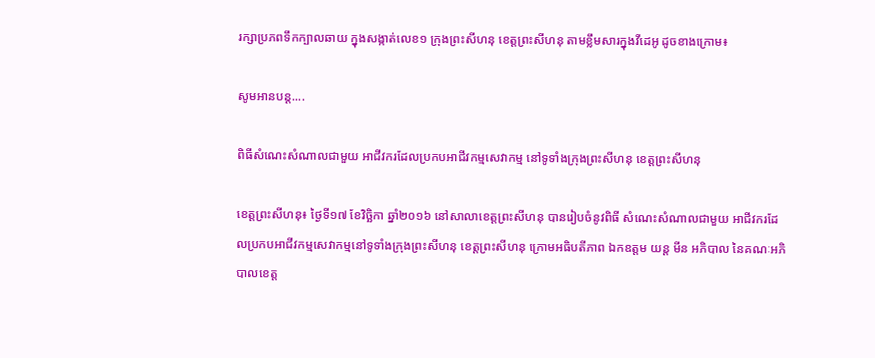រក្សាប្រភពទឹកក្បាលឆាយ ក្នុងសង្កាត់លេខ១ ក្រុងព្រះសីហនុ ខេត្តព្រះសីហនុ តាមខ្លឹមសារក្នុងវីដេអូ ដូចខាងក្រោម៖

សូមអានបន្ត....

ពិធីសំណេះសំណាលជាមួយ អាជីវករដែលប្រកបអាជីវកម្មសេវាកម្ម នៅទូទាំងក្រុងព្រះសីហនុ ខេត្តព្រះសីហនុ

ខេត្តព្រះសីហនុ៖ ថ្ងៃទី១៧ ខែវិចិ្ឆកា ឆ្នាំ២០១៦ នៅសាលាខេត្តព្រះសីហនុ បានរៀបចំនូវពិធី សំណេះសំណាលជាមួយ អាជីវករដែលប្រកបអាជីវកម្មសេវាកម្មនៅទូទាំងក្រុងព្រះសីហនុ ខេត្តព្រះសីហនុ ក្រោមអធិបតីភាព ឯកឧត្តម យន្ត មីន អភិបាល នៃគណៈអភិបាលខេត្ត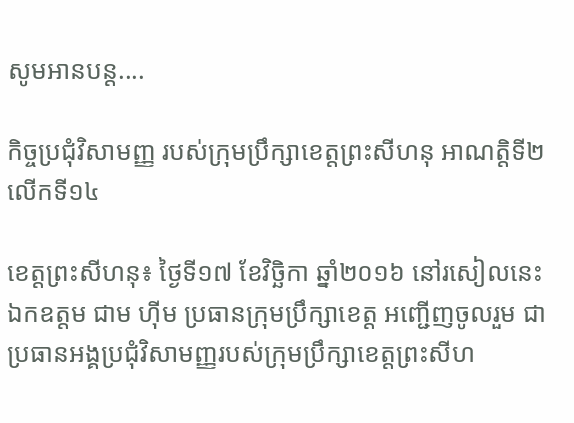សូមអានបន្ត....

កិច្ចប្រជុំវិសាមញ្ញ របស់ក្រុមប្រឹក្សាខេត្តព្រះសីហនុ អាណត្តិទី២ លើកទី១៤

ខេត្តព្រះសីហនុ៖ ថ្ងៃទី១៧ ខែវិចិ្ឆកា ឆ្នាំ២០១៦ នៅរសៀលនេះ ឯកឧត្តម ជាម ហុីម ប្រធានក្រុមប្រឹក្សាខេត្ត អញ្ជើញចូលរួម ជាប្រធានអង្គប្រជុំវិសាមញ្ញរបស់ក្រុមប្រឹក្សាខេត្តព្រះសីហ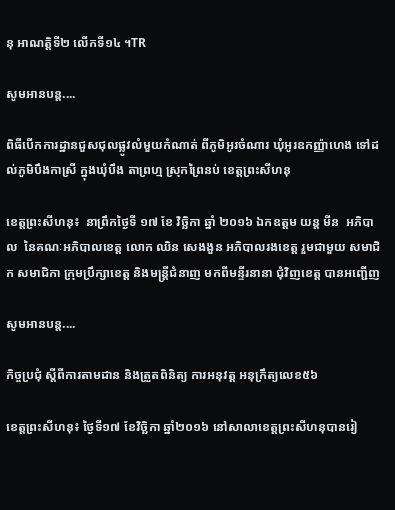នុ អាណត្តិទី២ លើកទី១៤ ។TR

សូមអានបន្ត....

ពិធីបើកការដ្ឋានជួសជុលផ្លូវលំមួយកំណាត់ ពីភូមិអូរចំណារ ឃុំអូរឧកញ្ញ៉ាហេង ទៅដល់ភូមិបឹងកាស្រី ក្នុងឃុំបឹង តាព្រហ្ម ស្រុកព្រៃនប់ ខេត្តព្រះសីហនុ

ខេត្តព្រះសីហនុ៖  នាព្រឹកថ្ងៃទី ១៧ ខែ វិច្ឆិកា ឆ្នាំ ២០១៦ ឯកឧត្តម យន្ត មីន  អភិបាល  នៃគណៈអភិបាលខេត្ត លោក ឈិន សេងងួន អភិបាលរងខេត្ត រួមជាមួយ សមាជិក សមាជិកា ក្រុមប្រឹក្សាខេត្ត និងមន្ត្រីជំនាញ មកពីមន្ទីរនានា ជុំវិញខេត្ត បានអញ្ជើញ

សូមអានបន្ត....

កិច្ចប្រជុំ ស្តីពីការតាមដាន និងត្រួតពិនិត្យ ការអនុវត្ត អនុក្រឹត្យលេខ៥៦

ខេត្តព្រះសីហនុ៖ ថ្ងៃទី១៧ ខែវិចិ្ឆកា ឆ្នាំ២០១៦ នៅសាលាខេត្តព្រះសីហនុបានរៀ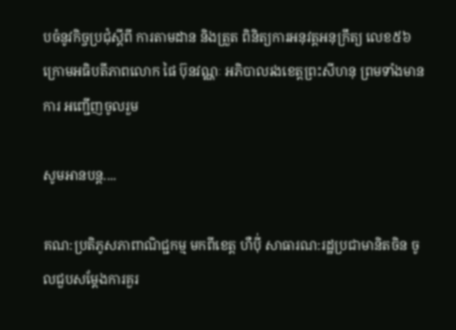បចំនូវកិច្ចប្រជុំស្តីពី ការតាមដាន និងត្រួត ពិនិត្យការអនុវត្តអនុក្រឹត្យ លេខ៥៦ ក្រោមអធិបតីភាពលោក ផៃ ប៊ុនវណ្ណៈ អភិបាលរងខេត្តព្រះសីហនុ ព្រមទាំងមានការ អញ្ជើញចូលរួម

សូមអានបន្ត....

គណ:ប្រតិភូសភាពាណិជ្ជកម្ម មកពីខេត្ត ហឺប៉ី់ សាធារណ:រដ្ឋប្រជាមានិតចិន ចូលជួបសម្តែងការគួរ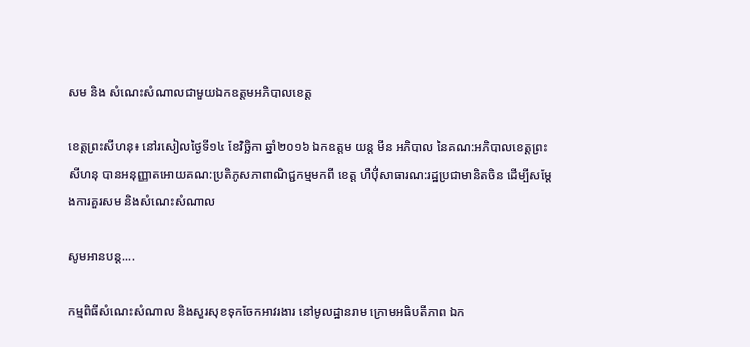សម និង សំណេះសំណាលជាមួយឯកឧត្តមអភិបាលខេត្ត

ខេត្តព្រះសីហនុ៖ នៅរសៀលថ្ងៃទី១៤ ខែវិច្ឆិកា ឆ្នាំ២០១៦ ឯកឧត្តម យន្ត មីន អភិបាល នៃគណ:អភិបាលខេត្តព្រះសីហនុ បានអនុញ្ញាតអោយគណ:ប្រតិភូសភាពាណិជ្ជកម្មមកពី ខេត្ត ហឺប៉ី់សាធារណ:រដ្ឋប្រជាមានិតចិន ដើម្បីសម្ដែងការគួរសម និងសំណេះសំណាល

សូមអានបន្ត....

កម្មពិធីសំណេះសំណាល និងសួរសុខទុកចែកអាវរងារ នៅមូលដ្ឋានរាម ក្រោមអធិបតីភាព ឯក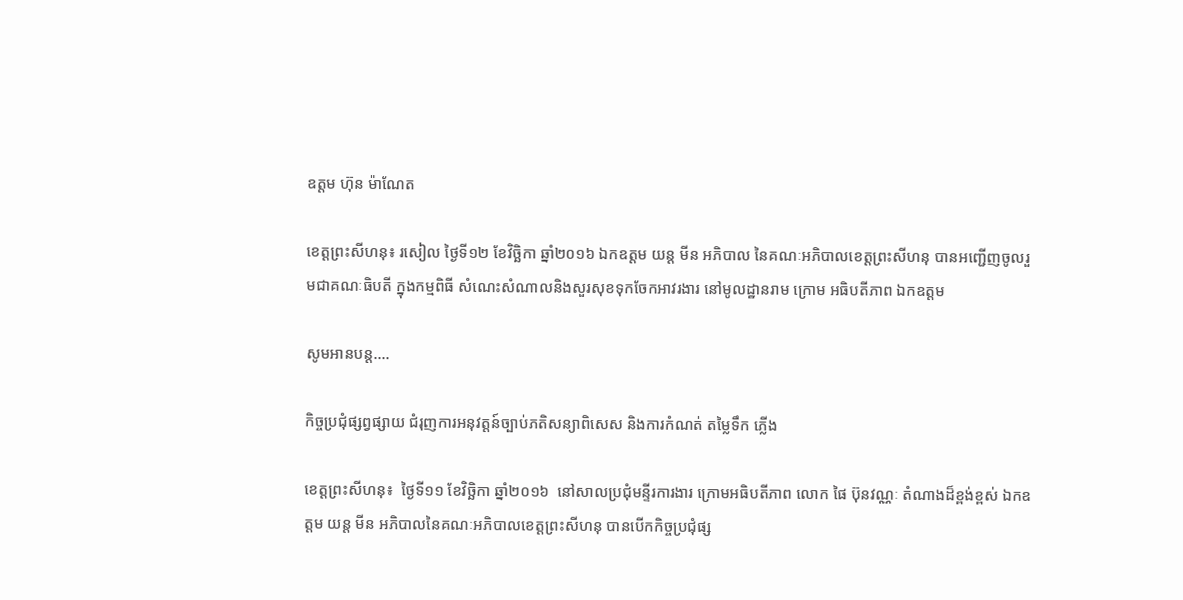ឧត្តម ហ៊ុន ម៉ាណែត

ខេត្តព្រះសីហនុ៖ រសៀល ថ្ងៃទី១២ ខែវិច្ឆិកា ឆ្នាំ២០១៦ ឯកឧត្តម យន្ត មីន អភិបាល នៃគណៈអភិបាលខេត្តព្រះសីហនុ បានអញ្ជើញចូលរួមជាគណៈធិបតី ក្នុងកម្មពិធី សំណេះសំណាលនិងសួរសុខទុកចែកអាវរងារ នៅមូលដ្ឋានរាម ក្រោម អធិបតីភាព ឯកឧត្តម

សូមអានបន្ត....

កិច្ចប្រជុំផ្សព្វផ្សាយ ជំរុញការអនុវត្តន៍ច្បាប់ភតិសន្យាពិសេស និងការកំណត់ តម្លៃទឹក ភ្លើង

ខេត្តព្រះសីហនុ៖  ថ្ងៃទី១១ ខែវិច្ឆិកា ឆ្នាំ២០១៦  នៅសាលប្រជុំមន្ទីរការងារ ក្រោមអធិបតីភាព លោក ផៃ ប៊ុនវណ្ណៈ តំណាងដ៏ខ្ពង់ខ្ពស់ ឯកឧត្តម យន្ត មីន អភិបាលនៃគណៈអភិបាលខេត្តព្រះសីហនុ បានបើកកិច្ចប្រជុំផ្ស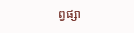ព្វផ្សា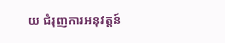យ ជំរុញការអនុវត្តន៍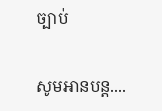ច្បាប់

សូមអានបន្ត....